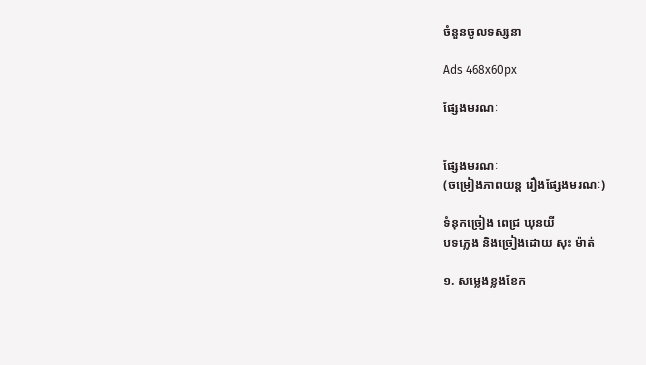ចំនួនចូលទស្សនា

Ads 468x60px

ផ្សែងមរណៈ


ផ្សែងមរណៈ
(ចម្រៀងភាពយន្ត រឿងផ្សែងមរណៈ)

ទំនុកច្រៀង ពេជ្រ ឃុនយី
បទភ្លេង និងច្រៀងដោយ សុះ ម៉ាត់

១. សម្លេងខ្លងខែក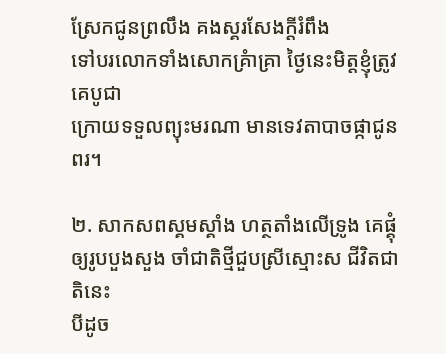ស្រែកជូនព្រលឹង គងស្គរសែងក្តីរំពឹង
ទៅបរលោកទាំងសោកគ្រំាគ្រា ថ្ងៃនេះមិត្តខ្ញុំត្រូវគេបូជា
ក្រោយទទួលព្យុះមរណា មានទេវតាបាចផ្កាជូនពរ។

២. សាកសពស្គមស្គាំង ហត្ថតាំងលើទ្រូង គេផ្គុំ
ឲ្យរូបបួងសួង ចាំជាតិថ្មីជួបស្រីស្មោះស ជីវិតជាតិនេះ
បីដូច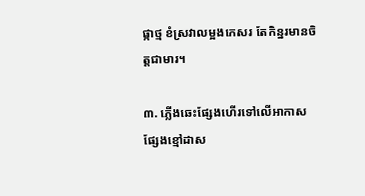ផ្កាថ្ម ខំស្រវាលម្អងកេសរ តែកិន្នរមានចិត្តជាមារ។

៣. ភ្លើងឆេះផ្សែងហើរទៅលើអាកាស ផ្សែងខ្មៅដាស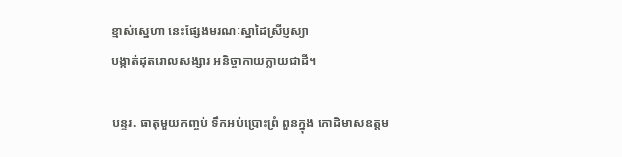ខ្មាស់ស្នេហា នេះផ្សែងមរណៈស្នាដៃស្រីប្ញស្យា
បង្កាត់ដុតរោលសង្សារ អនិច្ចាកាយក្លាយជាដី។

បន្ទរ. ធាតុមួយកញ្ចប់ ទឹកអប់ប្រោះព្រំ ពួនក្នុង កោដិមាសឧត្តម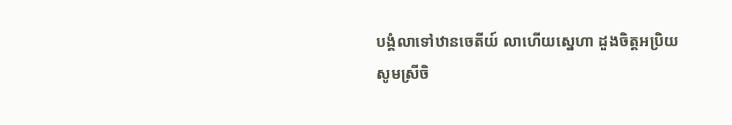បង្គំលាទៅឋានចេតីយ៍ លាហើយស្នេហា ដួងចិត្តអប្រិយ
សូមស្រីចិ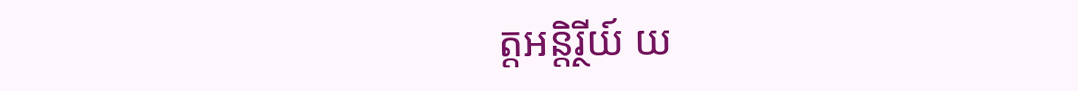ត្តអន្តិរ្ថីយ៍ យ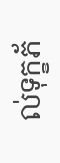ល់ទុក្ខភ័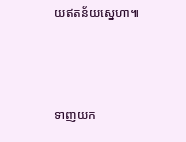យឥតន័យស្នេហា៕



ទាញយក